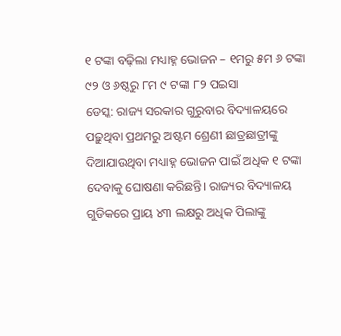୧ ଟଙ୍କା ବଢ଼ିଲା ମଧ୍ୟାହ୍ନ ଭୋଜନ – ୧ମରୁ ୫ମ ୬ ଟଙ୍କା ୯୨ ଓ ୬ଷ୍ଠରୁ ୮ମ ୯ ଟଙ୍କା ୮୨ ପଇସା
ଡେସ୍କ: ରାଜ୍ୟ ସରକାର ଗୁରୁବାର ବିଦ୍ୟାଳୟରେ ପଢ଼ୁଥିବା ପ୍ରଥମରୁ ଅଷ୍ଟମ ଶ୍ରେଣୀ ଛାତ୍ରଛାତ୍ରୀଙ୍କୁ ଦିଆଯାଉଥିବା ମଧ୍ୟାହ୍ନ ଭୋଜନ ପାଇଁ ଅଧିକ ୧ ଟଙ୍କା ଦେବାକୁ ଘୋଷଣା କରିଛନ୍ତି। ରାଜ୍ୟର ବିଦ୍ୟାଳୟ ଗୁଡିକରେ ପ୍ରାୟ ୪୩ ଲକ୍ଷରୁ ଅଧିକ ପିଲାଙ୍କୁ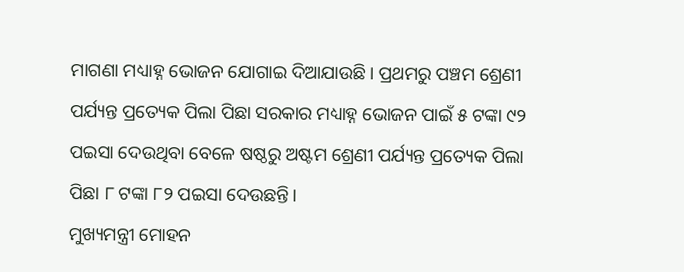ମାଗଣା ମଧ୍ୟାହ୍ନ ଭୋଜନ ଯୋଗାଇ ଦିଆଯାଉଛି। ପ୍ରଥମରୁ ପଞ୍ଚମ ଶ୍ରେଣୀ ପର୍ଯ୍ୟନ୍ତ ପ୍ରତ୍ୟେକ ପିଲା ପିଛା ସରକାର ମଧ୍ୟାହ୍ନ ଭୋଜନ ପାଇଁ ୫ ଟଙ୍କା ୯୨ ପଇସା ଦେଉଥିବା ବେଳେ ଷଷ୍ଠରୁ ଅଷ୍ଟମ ଶ୍ରେଣୀ ପର୍ଯ୍ୟନ୍ତ ପ୍ରତ୍ୟେକ ପିଲା ପିଛା ୮ ଟଙ୍କା ୮୨ ପଇସା ଦେଉଛନ୍ତି।
ମୁଖ୍ୟମନ୍ତ୍ରୀ ମୋହନ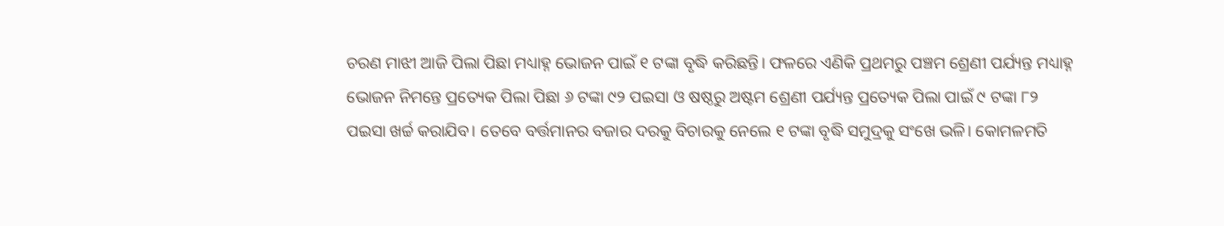ଚରଣ ମାଝୀ ଆଜି ପିଲା ପିଛା ମଧ୍ୟାହ୍ନ ଭୋଜନ ପାଇଁ ୧ ଟଙ୍କା ବୃଦ୍ଧି କରିଛନ୍ତି। ଫଳରେ ଏଣିକି ପ୍ରଥମରୁ ପଞ୍ଚମ ଶ୍ରେଣୀ ପର୍ଯ୍ୟନ୍ତ ମଧ୍ୟାହ୍ନ ଭୋଜନ ନିମନ୍ତେ ପ୍ରତ୍ୟେକ ପିଲା ପିଛା ୬ ଟଙ୍କା ୯୨ ପଇସା ଓ ଷଷ୍ଠରୁ ଅଷ୍ଟମ ଶ୍ରେଣୀ ପର୍ଯ୍ୟନ୍ତ ପ୍ରତ୍ୟେକ ପିଲା ପାଇଁ ୯ ଟଙ୍କା ୮୨ ପଇସା ଖର୍ଚ୍ଚ କରାଯିବ। ତେବେ ବର୍ତ୍ତମାନର ବଜାର ଦରକୁ ବିଚାରକୁ ନେଲେ ୧ ଟଙ୍କା ବୃଦ୍ଧି ସମୁଦ୍ରକୁ ସଂଖେ ଭଳି। କୋମଳମତି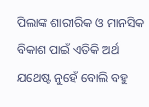ପିଲାଙ୍କ ଶାରୀରିକ ଓ ମାନସିକ ବିକାଶ ପାଇଁ ଏତିକି ଅର୍ଥ ଯଥେଷ୍ଟ ନୁହେଁ ବୋଲି ବହୁ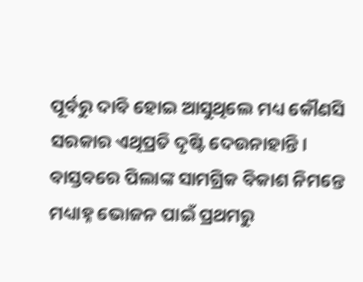ପୂର୍ବରୁ ଦାବି ହୋଇ ଆସୁଥିଲେ ମଧ୍ୟ କୌଣସି ସରକାର ଏଥିପ୍ରତି ଦୃଷ୍ଟି ଦେଉନାହାନ୍ତି।
ବାସ୍ତବରେ ପିଲାଙ୍କ ସାମଗ୍ରିକ ବିକାଶ ନିମନ୍ତେ ମଧ୍ୟାହ୍ନ ଭୋଜନ ପାଇଁ ପ୍ରଥମରୁ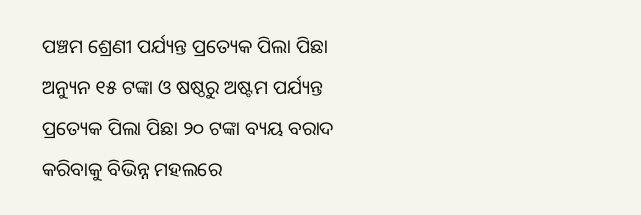ପଞ୍ଚମ ଶ୍ରେଣୀ ପର୍ଯ୍ୟନ୍ତ ପ୍ରତ୍ୟେକ ପିଲା ପିଛା ଅନ୍ୟୁନ ୧୫ ଟଙ୍କା ଓ ଷଷ୍ଠରୁ ଅଷ୍ଟମ ପର୍ଯ୍ୟନ୍ତ ପ୍ରତ୍ୟେକ ପିଲା ପିଛା ୨୦ ଟଙ୍କା ବ୍ୟୟ ବରାଦ କରିବାକୁ ବିଭିନ୍ନ ମହଲରେ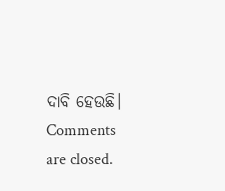ଦାବି ହେଉଛି।
Comments are closed.